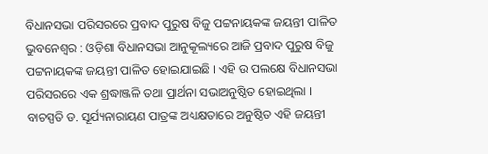ବିଧାନସଭା ପରିସରରେ ପ୍ରବାଦ ପୁରୁଷ ବିଜୁ ପଟ୍ଟନାୟକଙ୍କ ଜୟନ୍ତୀ ପାଳିତ
ଭୁବନେଶ୍ୱର : ଓଡ଼ିଶା ବିଧାନସଭା ଆନୁକୂଲ୍ୟରେ ଆଜି ପ୍ରବାଦ ପୁରୁଷ ବିଜୁ ପଟ୍ଟନାୟକଙ୍କ ଜୟନ୍ତୀ ପାଳିତ ହୋଇଯାଇଛି । ଏହି ଉ ପଲକ୍ଷେ ବିଧାନସଭା ପରିସରରେ ଏକ ଶ୍ରଦ୍ଧାଞ୍ଜଳି ତଥା ପ୍ରାର୍ଥନା ସଭାଅନୁଷ୍ଠିତ ହୋଇଥିଲା ।
ବାଚସ୍ପତି ଡ. ସୂର୍ଯ୍ୟନାରାୟଣ ପାତ୍ରଙ୍କ ଅଧ୍ୟକ୍ଷତାରେ ଅନୁଷ୍ଠିତ ଏହି ଜୟନ୍ତୀ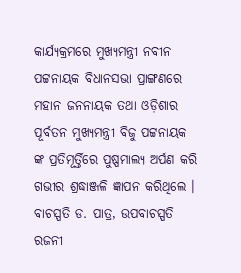କାର୍ଯ୍ୟକ୍ରମରେ ମୁଖ୍ୟମନ୍ତ୍ରୀ ନବୀନ ପଟ୍ଟନାୟକ ବିଧାନସଭା ପ୍ରାଙ୍ଗଣରେ ମହାନ ଜନନାୟକ ତଥା ଓଡ଼ିଶାର ପୂର୍ବତନ ମୁଖ୍ୟମନ୍ତ୍ରୀ ବିଜୁ ପଟ୍ଟନାୟକ ଙ୍କ ପ୍ରତିମୂର୍ତ୍ତିରେ ପୁଷ୍ପମାଲ୍ୟ ଅର୍ପଣ କରି ଗଭୀର ଶ୍ରଦ୍ଧାଞ୍ଜଳି ଜ୍ଞାପନ କରିଥିଲେ ।
ବାଚସ୍ପତି ଡ. ପାତ୍ର, ଉପବାଚସ୍ପତି ରଜନୀ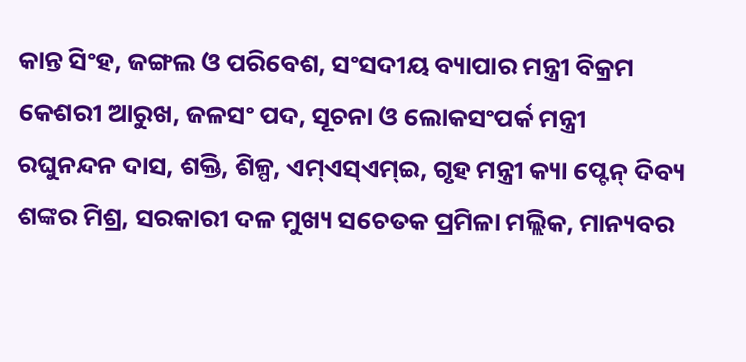କାନ୍ତ ସିଂହ, ଜଙ୍ଗଲ ଓ ପରିବେଶ, ସଂସଦୀୟ ବ୍ୟାପାର ମନ୍ତ୍ରୀ ବିକ୍ରମ କେଶରୀ ଆରୁଖ, ଜଳସଂ ପଦ, ସୂଚନା ଓ ଲୋକସଂପର୍କ ମନ୍ତ୍ରୀ ରଘୁନନ୍ଦନ ଦାସ, ଶକ୍ତି, ଶିଳ୍ପ, ଏମ୍ଏସ୍ଏମ୍ଇ, ଗୃହ ମନ୍ତ୍ରୀ କ୍ୟା ପ୍ଟେନ୍ ଦିବ୍ୟ ଶଙ୍କର ମିଶ୍ର, ସରକାରୀ ଦଳ ମୁଖ୍ୟ ସଚେତକ ପ୍ରମିଳା ମଲ୍ଲିକ, ମାନ୍ୟବର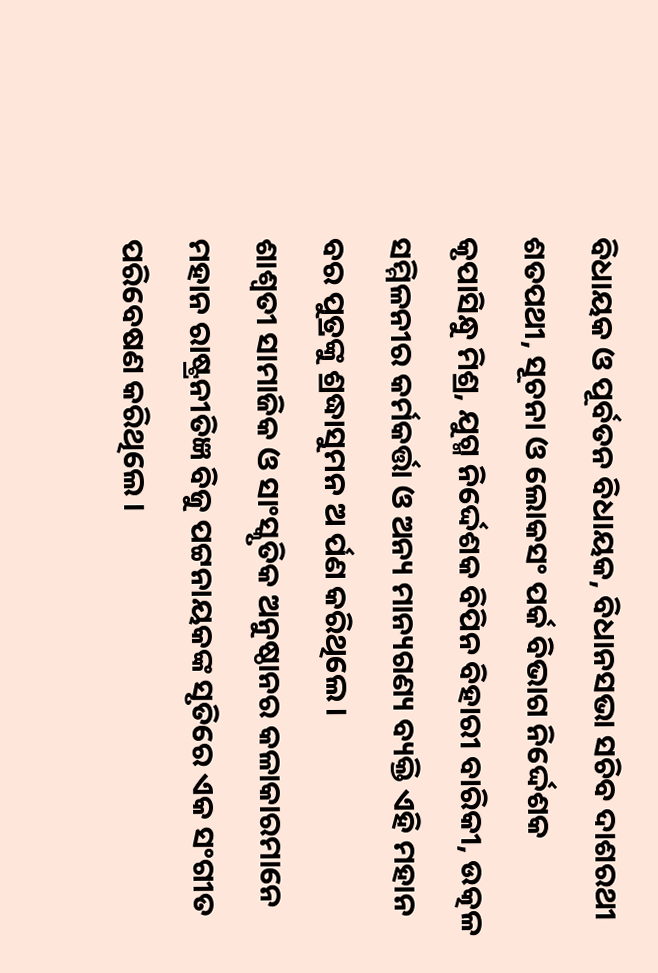ବିଧାୟକ ଓ ପୂର୍ବତନ ବିଧାୟକ, ବିଧାନସଭା ସଚିବ ଦାଶରଥୀ ଶତପଥୀ, ସୂଚନା ଓ ଲୋକସଂ ପର୍କ ବିଭାଗ ନିର୍ଦ୍ଦେଶକ କୃପାସିନ୍ଧୁ ମିଶ୍ର, ଯୁଗ୍ମ ନିର୍ଦ୍ଦେଶକ ବିପିନ ବିହାରୀ ବାରିକୀ, ଉତ୍କଳ ସମ୍ମିଳନୀର କର୍ମକର୍ତ୍ତା ଓ ଅନ୍ୟ ମାନ୍ୟଗଣ୍ୟ ବ୍ୟକ୍ତି ଏହି ମହାନ ବର ପୁତ୍ରଙ୍କୁ ଶ୍ରଦ୍ଧାସୁମନ ଅ ର୍ପଣ କରିଥିଲେ ।
ଶାଶ୍ୱତୀ ସାମାଜିକ ଓ ସାଂସ୍କୃତିକ ଅନୁଷ୍ଠାନର କଳାକାରମାନେ ମହାନ ରାଷ୍ଟ୍ରନୀତିଜ୍ଞ ବିଜୁ ପଟ୍ଟନାୟକଙ୍କ ସୃତିରେ ଏକ ସଂଗୀତ ପରିବେଷଣ କରିଥିଲେ ।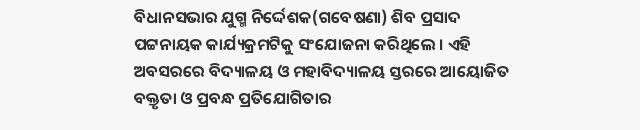ବିଧାନସଭାର ଯୁଗ୍ମ ନିର୍ଦ୍ଦେଶକ(ଗବେଷଣା) ଶିବ ପ୍ରସାଦ ପଟ୍ଟନାୟକ କାର୍ଯ୍ୟକ୍ରମଟିକୁ ସଂଯୋଜନା କରିଥିଲେ । ଏହି ଅବସରରେ ବିଦ୍ୟାଳୟ ଓ ମହାବିଦ୍ୟାଳୟ ସ୍ତରରେ ଆୟୋଜିତ ବକ୍ତୃତା ଓ ପ୍ରବନ୍ଧ ପ୍ରତିଯୋଗିତାର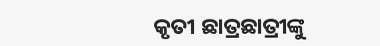କୃତୀ ଛାତ୍ରଛାତ୍ରୀଙ୍କୁ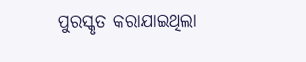ପୁରସ୍କୃତ କରାଯାଇଥିଲା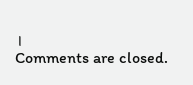।
Comments are closed.